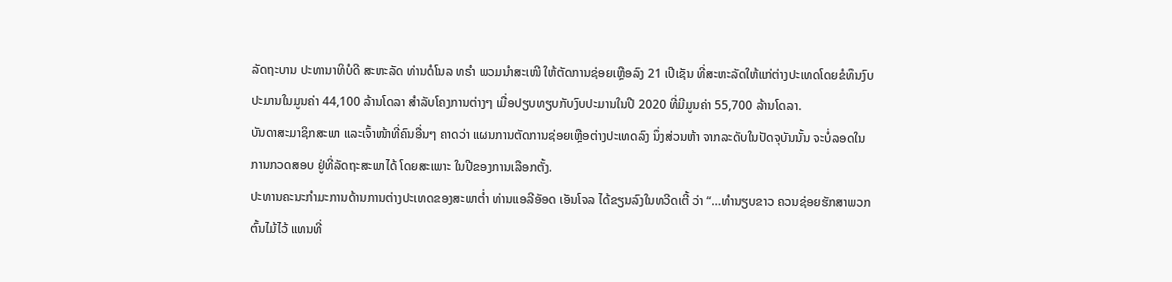ລັດຖະບານ ປະທານາທິບໍດີ ສະຫະລັດ ທ່ານດໍໂນລ ທຣຳ ພວມນຳສະເໜີ ໃຫ້ຕັດການຊ່ອຍເຫຼືອລົງ 21 ເປີເຊັນ ທີ່ສະຫະລັດໃຫ້ແກ່ຕ່າງປະເທດໂດຍຂໍທຶນງົບປະມານໃນມູນຄ່າ 44,100 ລ້ານໂດລາ ສຳລັບໂຄງການຕ່າງໆ ເມື່ອປຽບທຽບກັບງົບປະມານໃນປີ 2020 ທີ່ມີມູນຄ່າ 55,700 ລ້ານໂດລາ.
ບັນດາສະມາຊິກສະພາ ແລະເຈົ້າໜ້າທີ່ຄົນອື່ນໆ ຄາດວ່າ ແຜນການຕັດການຊ່ອຍເຫຼືອຕ່າງປະເທດລົງ ນຶ່ງສ່ວນຫ້າ ຈາກລະດັບໃນປັດຈຸບັນນັ້ນ ຈະບໍ່ລອດໃນການກວດສອບ ຢູ່ທີ່ລັດຖະສະພາໄດ້ ໂດຍສະເພາະ ໃນປີຂອງການເລືອກຕັ້ງ.
ປະທານຄະນະກຳມະການດ້ານການຕ່າງປະເທດຂອງສະພາຕ່ຳ ທ່ານແອລີອັອດ ເອັນໂຈລ ໄດ້ຂຽນລົງໃນທວີດເຕີ້ ວ່າ “…ທຳນຽບຂາວ ຄວນຊ່ອຍຮັກສາພວກຕົ້ນໄມ້ໄວ້ ແທນທີ່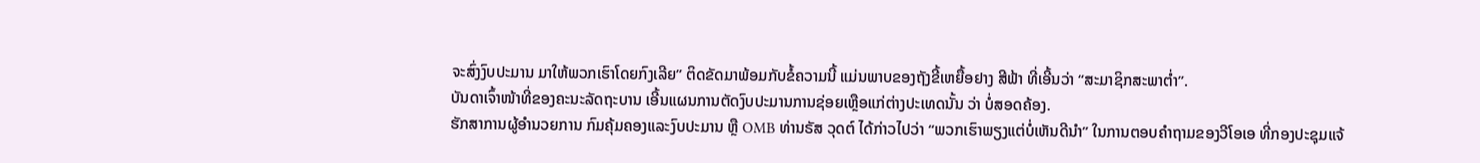ຈະສົ່ງງົບປະມານ ມາໃຫ້ພວກເຮົາໂດຍກົງເລີຍ” ຕິດຂັດມາພ້ອມກັບຂໍ້ຄວາມນີ້ ແມ່ນພາບຂອງຖັງຂີ້ເຫຍື້ອຢາງ ສີຟ້າ ທີ່ເອີ້ນວ່າ “ສະມາຊິກສະພາຕ່ຳ”.
ບັນດາເຈົ້າໜ້າທີ່ຂອງຄະນະລັດຖະບານ ເອີ້ນແຜນການຕັດງົບປະມານການຊ່ອຍເຫຼືອແກ່ຕ່າງປະເທດນັ້ນ ວ່າ ບໍ່ສອດຄ້ອງ.
ຮັກສາການຜູ້ອຳນວຍການ ກົມຄຸ້ມຄອງແລະງົບປະມານ ຫຼື OMB ທ່ານຣັສ ວຸດຕ໌ ໄດ້ກ່າວໄປວ່າ “ພວກເຮົາພຽງແຕ່ບໍ່ເຫັນດີນຳ” ໃນການຕອບຄຳຖາມຂອງວີໂອເອ ທີ່ກອງປະຊຸມແຈ້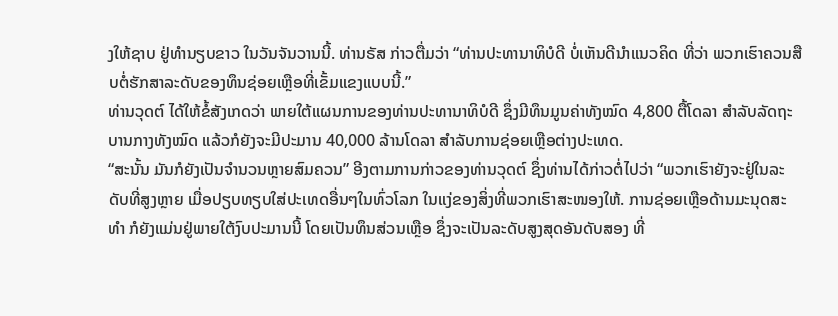ງໃຫ້ຊາບ ຢູ່ທຳນຽບຂາວ ໃນວັນຈັນວານນີ້. ທ່ານຣັສ ກ່າວຕື່ມວ່າ “ທ່ານປະທານາທິບໍດີ ບໍ່ເຫັນດີນຳແນວຄິດ ທີ່ວ່າ ພວກເຮົາຄວນສືບຕໍ່ຮັກສາລະດັບຂອງທຶນຊ່ອຍເຫຼືອທີ່ເຂັ້ມແຂງແບບນີ້.”
ທ່ານວຸດຕ໌ ໄດ້ໃຫ້ຂໍ້ສັງເກດວ່າ ພາຍໃຕ້ແຜນການຂອງທ່ານປະທານາທິບໍດີ ຊຶ່ງມີທຶນມູນຄ່າທັງໝົດ 4,800 ຕື້ໂດລາ ສຳລັບລັດຖະບານກາງທັງໝົດ ແລ້ວກໍຍັງຈະມີປະມານ 40,000 ລ້ານໂດລາ ສຳລັບການຊ່ອຍເຫຼືອຕ່າງປະເທດ.
“ສະນັ້ນ ມັນກໍຍັງເປັນຈຳນວນຫຼາຍສົມຄວນ” ອີງຕາມການກ່າວຂອງທ່ານວຸດຕ໌ ຊຶ່ງທ່ານໄດ້ກ່າວຕໍ່ໄປວ່າ “ພວກເຮົາຍັງຈະຢູ່ໃນລະດັບທີ່ສູງຫຼາຍ ເມື່ອປຽບທຽບໃສ່ປະເທດອື່ນໆໃນທົ່ວໂລກ ໃນແງ່ຂອງສິ່ງທີ່ພວກເຮົາສະໜອງໃຫ້. ການຊ່ອຍເຫຼືອດ້ານມະນຸດສະທຳ ກໍຍັງແມ່ນຢູ່ພາຍໃຕ້ງົບປະມານນີ້ ໂດຍເປັນທຶນສ່ວນເຫຼືອ ຊຶ່ງຈະເປັນລະດັບສູງສຸດອັນດັບສອງ ທີ່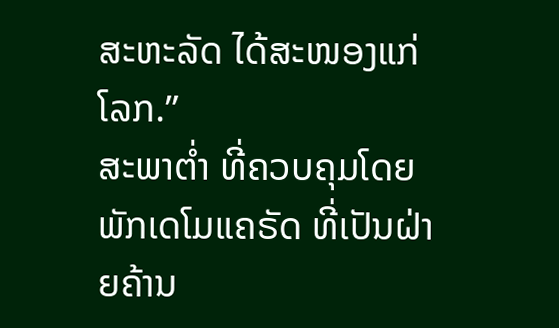ສະຫະລັດ ໄດ້ສະໜອງແກ່ໂລກ.”
ສະພາຕ່ຳ ທີ່ຄວບຄຸມໂດຍພັກເດໂມແຄຣັດ ທີ່ເປັນຝ່າຍຄ້ານ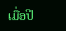ເມື່ອປີ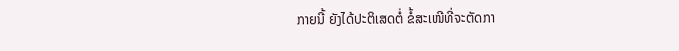ກາຍນີ້ ຍັງໄດ້ປະຕິເສດຕໍ່ ຂໍ້ສະເໜີທີ່ຈະຕັດກາ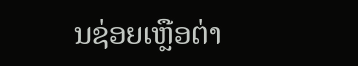ນຊ່ອຍເຫຼືອຕ່າ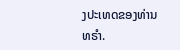ງປະເທດຂອງທ່ານທຣຳ.